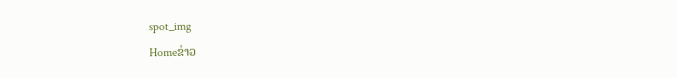spot_img
Homeຂ່າວ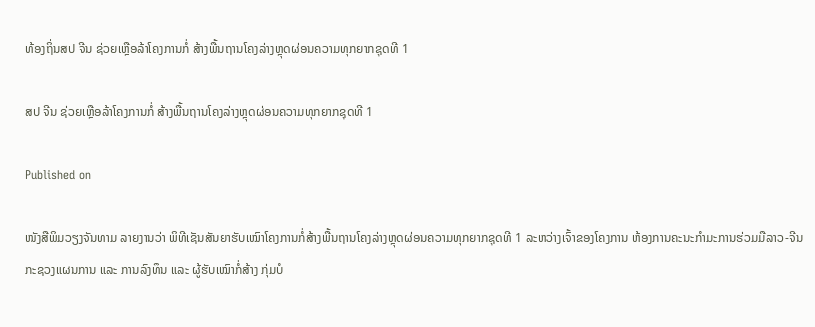ທ້ອງຖິ່ນສປ ຈີນ ຊ່ວຍເຫຼືອລ້າໂຄງການກໍ່ ສ້າງພື້ນຖານໂຄງລ່າງຫຼຸດຜ່ອນຄວາມທຸກຍາກຊຸດທີ 1

ສປ ຈີນ ຊ່ວຍເຫຼືອລ້າໂຄງການກໍ່ ສ້າງພື້ນຖານໂຄງລ່າງຫຼຸດຜ່ອນຄວາມທຸກຍາກຊຸດທີ 1

Published on

ໜັງສືພິມວຽງຈັນທາມ ລາຍງານວ່າ ພິທີເຊັນສັນຍາຮັບເໝົາໂຄງການກໍ່ສ້າງພື້ນຖານໂຄງລ່າງຫຼຸດຜ່ອນຄວາມທຸກຍາກຊຸດທີ 1 ລະຫວ່າງເຈົ້າຂອງໂຄງການ ຫ້ອງການຄະນະກຳມະການຮ່ວມມືລາວ-ຈີນກະຊວງແຜນການ ແລະ ການລົງທຶນ ແລະ ຜູ້ຮັບເໝົາກໍ່ສ້າງ ກຸ່ມບໍ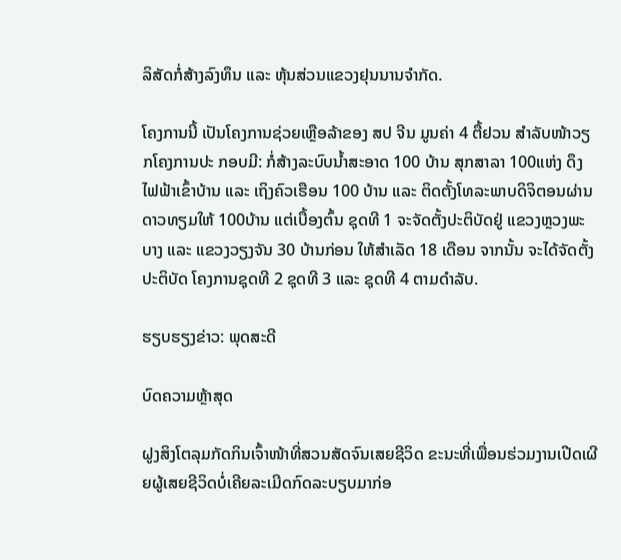ລິສັດກໍ່ສ້າງລົງທຶນ ແລະ ຫຸ້ນສ່ວນແຂວງຢຸນນານຈຳກັດ.

ໂຄງການນີ້ ເປັນໂຄງການຊ່ວຍເຫຼືອລ້າຂອງ ສປ ຈີນ ມູນຄ່າ 4 ຕື້ຢວນ ສໍາລັບໜ້າວຽກໂຄງການປະ ກອບມີ: ກໍ່ສ້າງລະບົບນໍ້າສະອາດ 100 ບ້ານ ສຸກສາລາ 100ແຫ່ງ ດຶງໄຟຟ້າເຂົ້າບ້ານ ແລະ ເຖິງຄົວເຮືອນ 100 ບ້ານ ແລະ ຕິດຕັ້ງໂທລະພາບດິຈິຕອນຜ່ານດາວທຽມໃຫ້ 100ບ້ານ ແຕ່ເບື້ອງຕົ້ນ ຊຸດທີ 1 ຈະຈັດຕັ້ງປະຕິບັດຢູ່ ແຂວງຫຼວງພະບາງ ແລະ ແຂວງວຽງຈັນ 30 ບ້ານກ່ອນ ໃຫ້ສໍາເລັດ 18 ເດືອນ ຈາກນັ້ນ ຈະໄດ້ຈັດຕັ້ງປະຕິບັດ ໂຄງການຊຸດທີ 2 ຊຸດທີ 3 ແລະ ຊຸດທີ 4 ຕາມດຳລັບ.

ຮຽບຮຽງຂ່າວ: ພຸດສະດີ

ບົດຄວາມຫຼ້າສຸດ

ຝູງສິງໂຕລຸມກັດກິນເຈົ້າໜ້າທີ່ສວນສັດຈົນເສຍຊີວິດ ຂະນະທີ່ເພື່ອນຮ່ວມງານເປີດເຜີຍຜູ້ເສຍຊີວິດບໍ່ເຄີຍລະເມີດກົດລະບຽບມາກ່ອ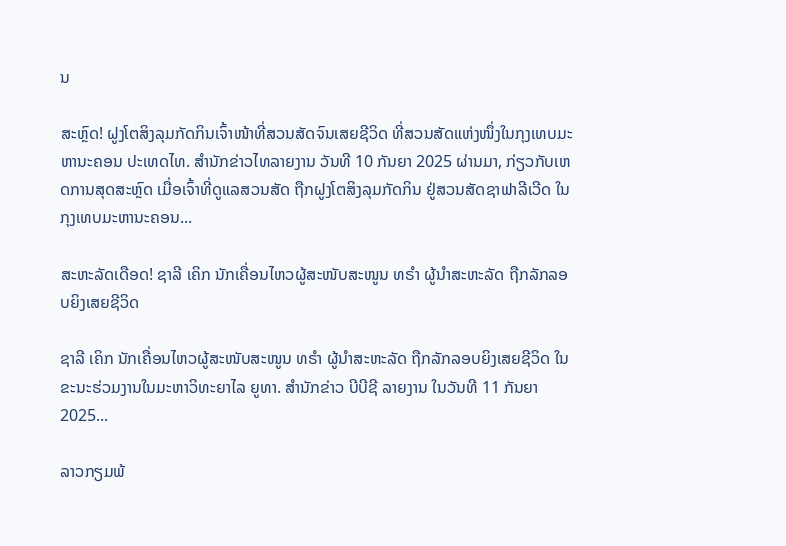ນ

ສະຫຼົດ! ຝູງໂຕສິງລຸມກັດກິນເຈົ້າໜ້າທີ່ສວນສັດຈົນເສຍຊີວິດ ທີ່ສວນສັດແຫ່ງໜຶ່ງໃນກຸງເທບມະຫານະຄອນ ປະເທດໄທ. ສຳນັກຂ່າວໄທລາຍງານ ວັນທີ 10 ກັນຍາ 2025 ຜ່ານມາ, ກ່ຽວກັບເຫດການສຸດສະຫຼົດ ເມື່ອເຈົ້າທີ່ດູແລສວນສັດ ຖືກຝູງໂຕສິງລຸມກັດກິນ ຢູ່ສວນສັດຊາຟາລີເວີດ ໃນກຸງເທບມະຫານະຄອນ...

ສະຫະລັດເດືອດ! ຊາລີ ເຄິກ ນັກເຄື່ອນໄຫວຜູ້ສະໜັບສະໜູນ ທຣຳ ຜູ້ນຳສະຫະລັດ ຖືກລັກລອບຍິງເສຍຊີວິດ

ຊາລີ ເຄິກ ນັກເຄື່ອນໄຫວຜູ້ສະໜັບສະໜູນ ທຣຳ ຜູ້ນຳສະຫະລັດ ຖືກລັກລອບຍິງເສຍຊີວິດ ໃນຂະນະຮ່ວມງານໃນມະຫາວິທະຍາໄລ ຍູທາ. ສຳນັກຂ່າວ ບີບີຊີ ລາຍງານ ໃນວັນທີ 11 ກັນຍາ 2025...

ລາວກຽມພ້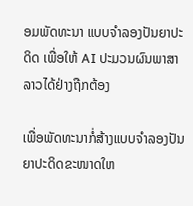ອມພັດທະນາ ແບບຈຳລອງປັນຍາປະດິດ ເພື່ອໃຫ້ AI ປະມວນຜົນພາສາລາວໄດ້ຢ່າງຖືກຕ້ອງ

ເພື່ອພັດທະນາກໍ່ສ້າງແບບຈໍາລອງປັນຍາປະດິດຂະໜາດໃຫ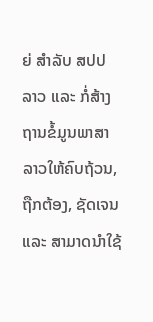ຍ່ ສໍາລັບ ສປປ ລາວ ແລະ ກໍ່ສ້າງຖານຂໍ້ມູນພາສາລາວໃຫ້ຄົບຖ້ວນ, ຖືກຕ້ອງ, ຊັດເຈນ ແລະ ສາມາດນໍາໃຊ້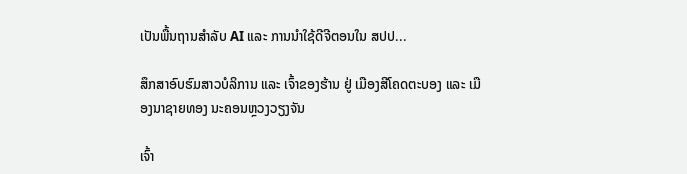ເປັນພື້ນຖານສໍາລັບ AI ແລະ ການນໍາໃຊ້ດີຈີຕອນໃນ ສປປ...

ສຶກສາອົບຮົມສາວບໍລິການ ແລະ ເຈົ້າຂອງຮ້ານ ຢູ່ ເມືອງສີໂຄດຕະບອງ ແລະ ເມືອງນາຊາຍທອງ ນະຄອນຫຼວງວຽງຈັນ

ເຈົ້າ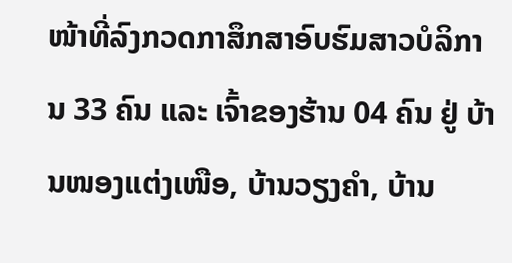ໜ້າທີ່ລົງກວດກາສຶກສາອົບຮົມສາວບໍລິການ 33 ຄົນ ແລະ ເຈົ້າຂອງຮ້ານ 04 ຄົນ ຢູ່ ບ້ານໜອງແຕ່ງເໜືອ, ບ້ານວຽງຄຳ, ບ້ານ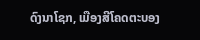ດົງນາໂຊກ, ເມືອງສີໂຄດຕະບອງ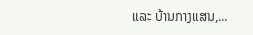ແລະ ບ້ານກາງແສນ,...